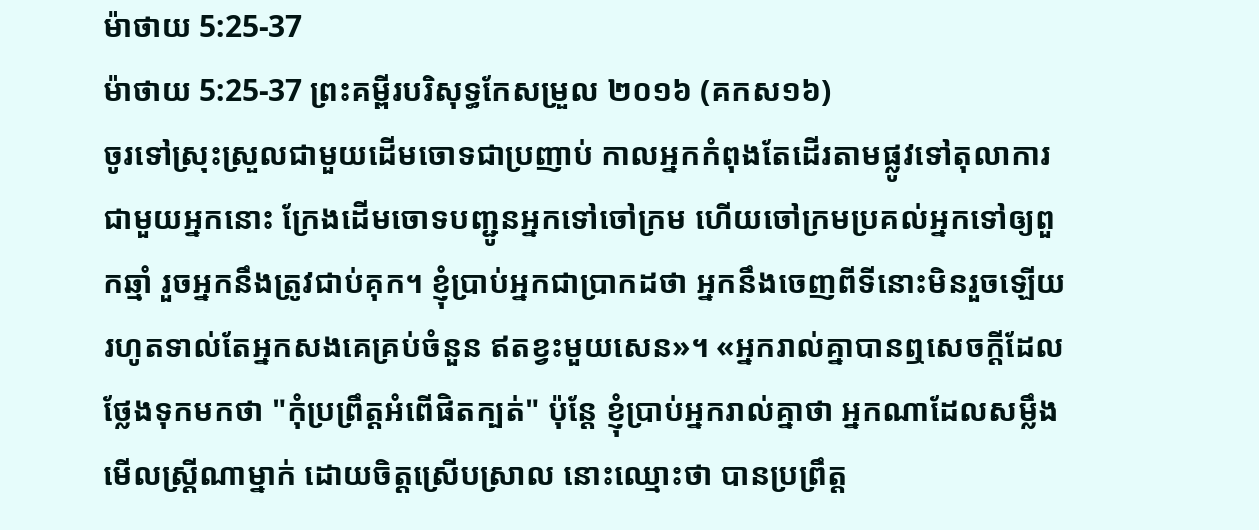ម៉ាថាយ 5:25-37
ម៉ាថាយ 5:25-37 ព្រះគម្ពីរបរិសុទ្ធកែសម្រួល ២០១៦ (គកស១៦)
ចូរទៅស្រុះស្រួលជាមួយដើមចោទជាប្រញាប់ កាលអ្នកកំពុងតែដើរតាមផ្លូវទៅតុលាការជាមួយអ្នកនោះ ក្រែងដើមចោទបញ្ជូនអ្នកទៅចៅក្រម ហើយចៅក្រមប្រគល់អ្នកទៅឲ្យពួកឆ្មាំ រួចអ្នកនឹងត្រូវជាប់គុក។ ខ្ញុំប្រាប់អ្នកជាប្រាកដថា អ្នកនឹងចេញពីទីនោះមិនរួចឡើយ រហូតទាល់តែអ្នកសងគេគ្រប់ចំនួន ឥតខ្វះមួយសេន»។ «អ្នករាល់គ្នាបានឮសេចក្តីដែលថ្លែងទុកមកថា "កុំប្រព្រឹត្តអំពើផិតក្បត់" ប៉ុន្តែ ខ្ញុំប្រាប់អ្នករាល់គ្នាថា អ្នកណាដែលសម្លឹងមើលស្ត្រីណាម្នាក់ ដោយចិត្តស្រើបស្រាល នោះឈ្មោះថា បានប្រព្រឹត្ត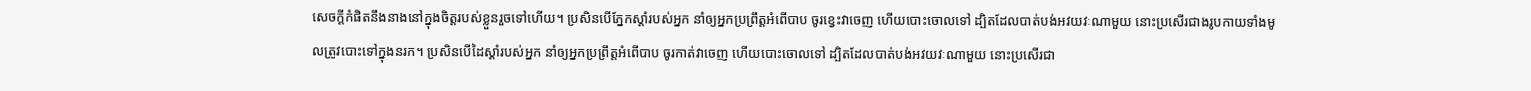សេចក្តីកំផិតនឹងនាងនៅក្នុងចិត្តរបស់ខ្លួនរួចទៅហើយ។ ប្រសិនបើភ្នែកស្តាំរបស់អ្នក នាំឲ្យអ្នកប្រព្រឹត្តអំពើបាប ចូរខ្វេះវាចេញ ហើយបោះចោលទៅ ដ្បិតដែលបាត់បង់អវយវៈណាមួយ នោះប្រសើរជាងរូបកាយទាំងមូលត្រូវបោះទៅក្នុងនរក។ ប្រសិនបើដៃស្ដាំរបស់អ្នក នាំឲ្យអ្នកប្រព្រឹត្តអំពើបាប ចូរកាត់វាចេញ ហើយបោះចោលទៅ ដ្បិតដែលបាត់បង់អវយវៈណាមួយ នោះប្រសើរជា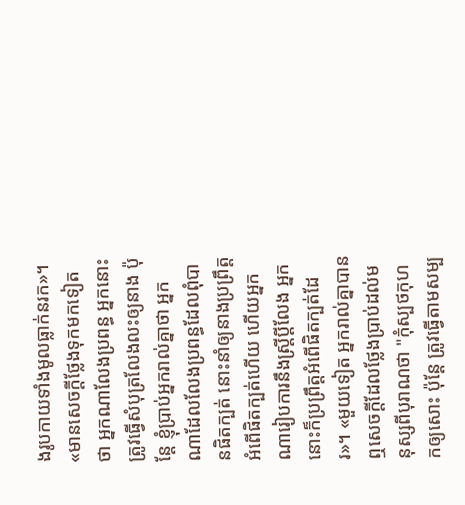ងរូបកាយទាំងមូលធ្លាក់នរក»។ «មានសេចក្តីថ្លែងទុកមកទៀតថា អ្នកណាលែងប្រពន្ធ អ្នកនោះត្រូវធ្វើសំបុត្រលែងលះឲ្យនាង ប៉ុន្តែ ខ្ញុំប្រាប់អ្នករាល់គ្នាថា អ្នកណាដែលលែងប្រពន្ធដែលពុំបានផិតក្បត់ នោះនាំឲ្យនាងប្រព្រឹត្តអំពើផិតក្បត់ហើយ ហើយអ្នកណារៀបការនឹងស្ត្រីប្តីលែង អ្នកនោះក៏ប្រព្រឹត្តអំពើផិតក្បត់ដែរ»។ «មួយទៀត អ្នករាល់គ្នាបានឮសេចក្តីដែលថ្លែងប្រាប់ដល់មនុស្សពីបុរាណថា "កុំស្បថកុហកឲ្យសោះ ប៉ុន្តែ ត្រូវធ្វើតាមសម្ប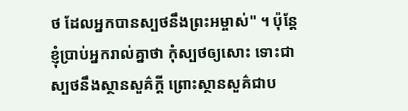ថ ដែលអ្នកបានស្បថនឹងព្រះអម្ចាស់" ។ ប៉ុន្តែ ខ្ញុំប្រាប់អ្នករាល់គ្នាថា កុំស្បថឲ្យសោះ ទោះជាស្បថនឹងស្ថានសួគ៌ក្តី ព្រោះស្ថានសួគ៌ជាប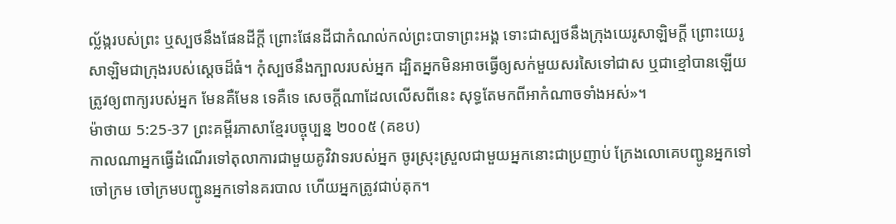ល្ល័ង្ករបស់ព្រះ ឬស្បថនឹងផែនដីក្តី ព្រោះផែនដីជាកំណល់កល់ព្រះបាទាព្រះអង្គ ទោះជាស្បថនឹងក្រុងយេរូសាឡិមក្តី ព្រោះយេរូសាឡិមជាក្រុងរបស់ស្តេចដ៏ធំ។ កុំស្បថនឹងក្បាលរបស់អ្នក ដ្បិតអ្នកមិនអាចធ្វើឲ្យសក់មួយសរសៃទៅជាស ឬជាខ្មៅបានឡើយ ត្រូវឲ្យពាក្យរបស់អ្នក មែនគឺមែន ទេគឺទេ សេចក្តីណាដែលលើសពីនេះ សុទ្ធតែមកពីអាកំណាចទាំងអស់»។
ម៉ាថាយ 5:25-37 ព្រះគម្ពីរភាសាខ្មែរបច្ចុប្បន្ន ២០០៥ (គខប)
កាលណាអ្នកធ្វើដំណើរទៅតុលាការជាមួយគូវិវាទរបស់អ្នក ចូរស្រុះស្រួលជាមួយអ្នកនោះជាប្រញាប់ ក្រែងលោគេបញ្ជូនអ្នកទៅចៅក្រម ចៅក្រមបញ្ជូនអ្នកទៅនគរបាល ហើយអ្នកត្រូវជាប់គុក។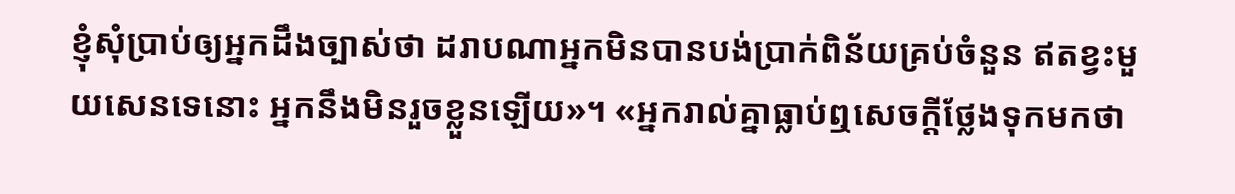ខ្ញុំសុំប្រាប់ឲ្យអ្នកដឹងច្បាស់ថា ដរាបណាអ្នកមិនបានបង់ប្រាក់ពិន័យគ្រប់ចំនួន ឥតខ្វះមួយសេនទេនោះ អ្នកនឹងមិនរួចខ្លួនឡើយ»។ «អ្នករាល់គ្នាធ្លាប់ឮសេចក្ដីថ្លែងទុកមកថា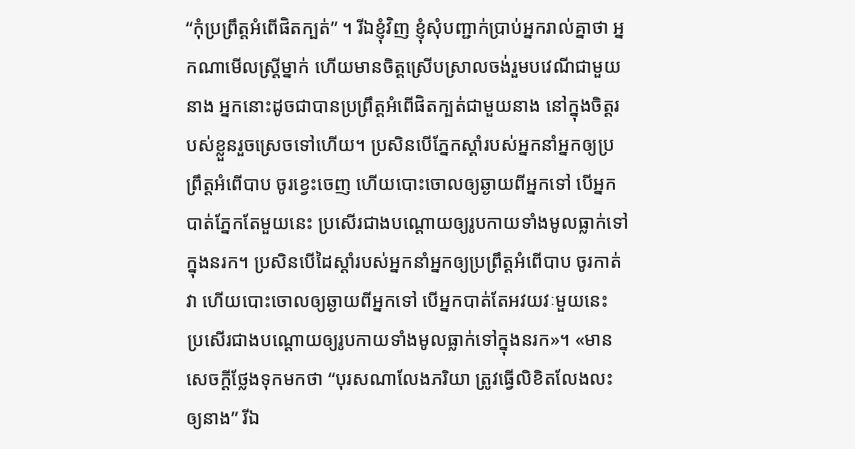“កុំប្រព្រឹត្តអំពើផិតក្បត់” ។ រីឯខ្ញុំវិញ ខ្ញុំសុំបញ្ជាក់ប្រាប់អ្នករាល់គ្នាថា អ្នកណាមើលស្ត្រីម្នាក់ ហើយមានចិត្តស្រើបស្រាលចង់រួមបវេណីជាមួយនាង អ្នកនោះដូចជាបានប្រព្រឹត្តអំពើផិតក្បត់ជាមួយនាង នៅក្នុងចិត្តរបស់ខ្លួនរួចស្រេចទៅហើយ។ ប្រសិនបើភ្នែកស្ដាំរបស់អ្នកនាំអ្នកឲ្យប្រព្រឹត្តអំពើបាប ចូរខ្វេះចេញ ហើយបោះចោលឲ្យឆ្ងាយពីអ្នកទៅ បើអ្នកបាត់ភ្នែកតែមួយនេះ ប្រសើរជាងបណ្ដោយឲ្យរូបកាយទាំងមូលធ្លាក់ទៅក្នុងនរក។ ប្រសិនបើដៃស្ដាំរបស់អ្នកនាំអ្នកឲ្យប្រព្រឹត្តអំពើបាប ចូរកាត់វា ហើយបោះចោលឲ្យឆ្ងាយពីអ្នកទៅ បើអ្នកបាត់តែអវយវៈមួយនេះ ប្រសើរជាងបណ្ដោយឲ្យរូបកាយទាំងមូលធ្លាក់ទៅក្នុងនរក»។ «មានសេចក្ដីថ្លែងទុកមកថា “បុរសណាលែងភរិយា ត្រូវធ្វើលិខិតលែងលះឲ្យនាង” រីឯ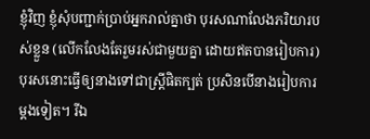ខ្ញុំវិញ ខ្ញុំសុំបញ្ជាក់ប្រាប់អ្នករាល់គ្នាថា បុរសណាលែងភរិយារបស់ខ្លួន (លើកលែងតែរួមរស់ជាមួយគ្នា ដោយឥតបានរៀបការ) បុរសនោះធ្វើឲ្យនាងទៅជាស្ត្រីផិតក្បត់ ប្រសិនបើនាងរៀបការម្ដងទៀត។ រីឯ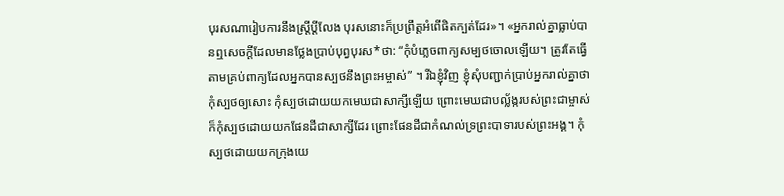បុរសណារៀបការនឹងស្ត្រីប្ដីលែង បុរសនោះក៏ប្រព្រឹត្តអំពើផិតក្បត់ដែរ»។ «អ្នករាល់គ្នាធ្លាប់បានឮសេចក្ដីដែលមានថ្លែងប្រាប់បុព្វបុរស*ថា: “កុំបំភ្លេចពាក្យសម្បថចោលឡើយ។ ត្រូវតែធ្វើតាមគ្រប់ពាក្យដែលអ្នកបានស្បថនឹងព្រះអម្ចាស់” ។ រីឯខ្ញុំវិញ ខ្ញុំសុំបញ្ជាក់ប្រាប់អ្នករាល់គ្នាថា កុំស្បថឲ្យសោះ កុំស្បថដោយយកមេឃជាសាក្សីឡើយ ព្រោះមេឃជាបល្ល័ង្ករបស់ព្រះជាម្ចាស់ ក៏កុំស្បថដោយយកផែនដីជាសាក្សីដែរ ព្រោះផែនដីជាកំណល់ទ្រព្រះបាទារបស់ព្រះអង្គ។ កុំស្បថដោយយកក្រុងយេ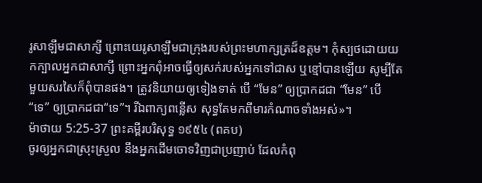រូសាឡឹមជាសាក្សី ព្រោះយេរូសាឡឹមជាក្រុងរបស់ព្រះមហាក្សត្រដ៏ឧត្ដម។ កុំស្បថដោយយកក្បាលអ្នកជាសាក្សី ព្រោះអ្នកពុំអាចធ្វើឲ្យសក់របស់អ្នកទៅជាស ឬខ្មៅបានឡើយ សូម្បីតែមួយសរសៃក៏ពុំបានផង។ ត្រូវនិយាយឲ្យទៀងទាត់ បើ “មែន” ឲ្យប្រាកដជា “មែន” បើ “ទេ” ឲ្យប្រាកដជា“ទេ”។ រីឯពាក្យពន្លើស សុទ្ធតែមកពីមារកំណាចទាំងអស់»។
ម៉ាថាយ 5:25-37 ព្រះគម្ពីរបរិសុទ្ធ ១៩៥៤ (ពគប)
ចូរឲ្យអ្នកជាស្រុះស្រួល នឹងអ្នកដើមចោទវិញជាប្រញាប់ ដែលកំពុ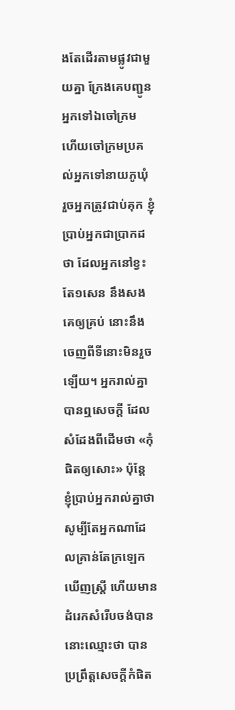ងតែដើរតាមផ្លូវជាមួយគ្នា ក្រែងគេបញ្ជូនអ្នកទៅឯចៅក្រម ហើយចៅក្រមប្រគល់អ្នកទៅនាយភូឃុំ រួចអ្នកត្រូវជាប់គុក ខ្ញុំប្រាប់អ្នកជាប្រាកដថា ដែលអ្នកនៅខ្វះតែ១សេន នឹងសងគេឲ្យគ្រប់ នោះនឹងចេញពីទីនោះមិនរួចឡើយ។ អ្នករាល់គ្នាបានឮសេចក្ដី ដែលសំដែងពីដើមថា «កុំផិតឲ្យសោះ» ប៉ុន្តែ ខ្ញុំប្រាប់អ្នករាល់គ្នាថា សូម្បីតែអ្នកណាដែលគ្រាន់តែក្រឡេកឃើញស្ត្រី ហើយមានដំរេកសំរើបចង់បាន នោះឈ្មោះថា បានប្រព្រឹត្តសេចក្ដីកំផិត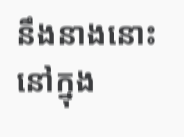នឹងនាងនោះ នៅក្នុង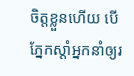ចិត្តខ្លួនហើយ បើភ្នែកស្តាំអ្នកនាំឲ្យរ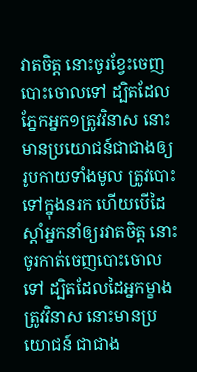វាតចិត្ត នោះចូរខ្វែះចេញបោះចោលទៅ ដ្បិតដែលភ្នែកអ្នក១ត្រូវវិនាស នោះមានប្រយោជន៍ជាជាងឲ្យរូបកាយទាំងមូល ត្រូវបោះទៅក្នុងនរក ហើយបើដៃស្តាំអ្នកនាំឲ្យរវាតចិត្ត នោះចូរកាត់ចេញបោះចោលទៅ ដ្បិតដែលដៃអ្នកម្ខាងត្រូវវិនាស នោះមានប្រយោជន៍ ជាជាង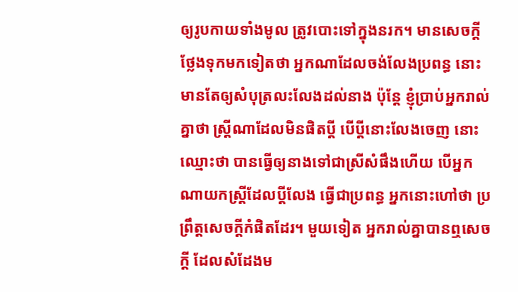ឲ្យរូបកាយទាំងមូល ត្រូវបោះទៅក្នុងនរក។ មានសេចក្ដីថ្លែងទុកមកទៀតថា អ្នកណាដែលចង់លែងប្រពន្ធ នោះមានតែឲ្យសំបុត្រលះលែងដល់នាង ប៉ុន្តែ ខ្ញុំប្រាប់អ្នករាល់គ្នាថា ស្ត្រីណាដែលមិនផិតប្ដី បើប្ដីនោះលែងចេញ នោះឈ្មោះថា បានធ្វើឲ្យនាងទៅជាស្រីសំផឹងហើយ បើអ្នកណាយកស្ត្រីដែលប្ដីលែង ធ្វើជាប្រពន្ធ អ្នកនោះហៅថា ប្រព្រឹត្តសេចក្ដីកំផិតដែរ។ មួយទៀត អ្នករាល់គ្នាបានឮសេចក្ដី ដែលសំដែងម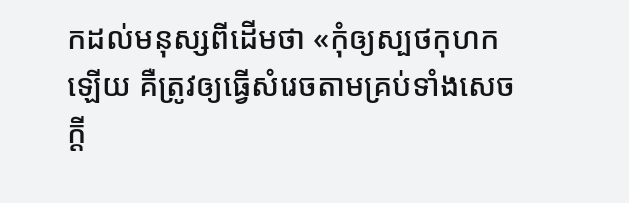កដល់មនុស្សពីដើមថា «កុំឲ្យស្បថកុហកឡើយ គឺត្រូវឲ្យធ្វើសំរេចតាមគ្រប់ទាំងសេចក្ដី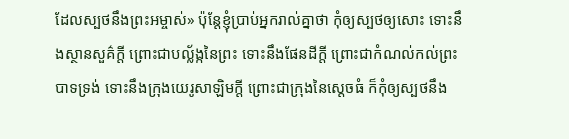ដែលស្បថនឹងព្រះអម្ចាស់» ប៉ុន្តែខ្ញុំប្រាប់អ្នករាល់គ្នាថា កុំឲ្យស្បថឲ្យសោះ ទោះនឹងស្ថានសួគ៌ក្តី ព្រោះជាបល្ល័ង្កនៃព្រះ ទោះនឹងផែនដីក្តី ព្រោះជាកំណល់កល់ព្រះបាទទ្រង់ ទោះនឹងក្រុងយេរូសាឡិមក្តី ព្រោះជាក្រុងនៃស្តេចធំ ក៏កុំឲ្យស្បថនឹង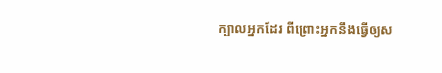ក្បាលអ្នកដែរ ពីព្រោះអ្នកនឹងធ្វើឲ្យស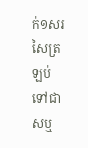ក់១សរសៃត្រឡប់ទៅជាសឬ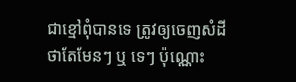ជាខ្មៅពុំបានទេ ត្រូវឲ្យចេញសំដីថាតែមែនៗ ឬ ទេៗ ប៉ុណ្ណោះ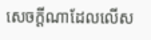សេចក្ដីណាដែលលើស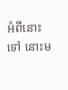អំពីនោះទៅ នោះម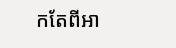កតែពីអា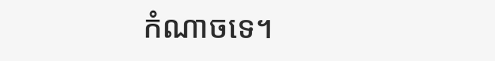កំណាចទេ។